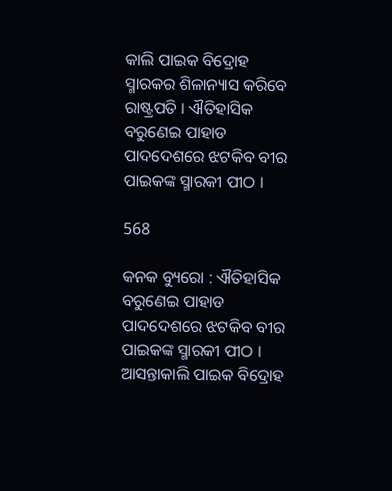କାଲି ପାଇକ ବିଦ୍ରୋହ ସ୍ମାରକର ଶିଳାନ୍ୟାସ କରିବେ ରାଷ୍ଟ୍ରପତି । ଐତିହାସିକ ବରୁଣେଇ ପାହାଡ ପାଦଦେଶରେ ଝଟକିବ ବୀର ପାଇକଙ୍କ ସ୍ମାରକୀ ପୀଠ ।

568

କନକ ବ୍ୟୁରୋ : ଐତିହାସିକ ବରୁଣେଇ ପାହାଡ ପାଦଦେଶରେ ଝଟକିବ ବୀର ପାଇକଙ୍କ ସ୍ମାରକୀ ପୀଠ । ଆସନ୍ତାକାଲି ପାଇକ ବିଦ୍ରୋହ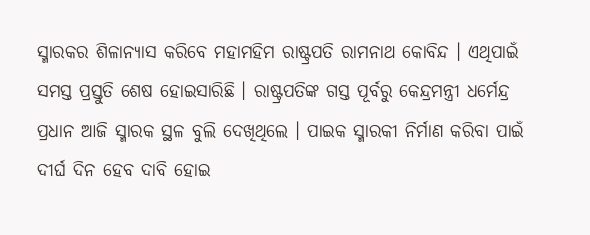ସ୍ମାରକର ଶିଳାନ୍ୟାସ କରିବେ ମହାମହିମ ରାଷ୍ଟ୍ରପତି ରାମନାଥ କୋବିନ୍ଦ । ଏଥିପାଇଁ ସମସ୍ତ ପ୍ରସ୍ତୁତି ଶେଷ ହୋଇସାରିଛି । ରାଷ୍ଟ୍ରପତିଙ୍କ ଗସ୍ତ ପୂର୍ବରୁ କେନ୍ଦ୍ରମନ୍ତ୍ରୀ ଧର୍ମେନ୍ଦ୍ର ପ୍ରଧାନ ଆଜି ସ୍ମାରକ ସ୍ଥଳ ବୁଲି ଦେଖିଥିଲେ । ପାଇକ ସ୍ମାରକୀ ନିର୍ମାଣ କରିବା ପାଇଁ ଦୀର୍ଘ ଦିନ ହେବ ଦାବି ହୋଇ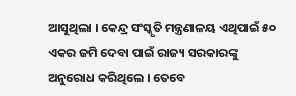ଆସୁଥିଲା । କେନ୍ଦ୍ର ସଂସ୍କୃତି ମନ୍ତ୍ରଣାଳୟ ଏଥିପାଇଁ ୫୦ ଏକର ଜମି ଦେବା ପାଇଁ ରାଜ୍ୟ ସରକାରଙ୍କୁ ଅନୁରୋଧ କରିଥିଲେ । ତେବେ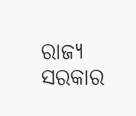ରାଜ୍ୟ ସରକାର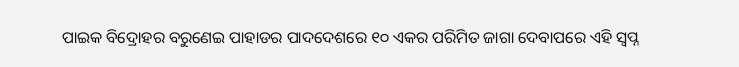ପାଇକ ବିଦ୍ରୋହର ବରୁଣେଇ ପାହାଡର ପାଦଦେଶରେ ୧୦ ଏକର ପରିମିତ ଜାଗା ଦେବାପରେ ଏହି ସ୍ୱପ୍ନ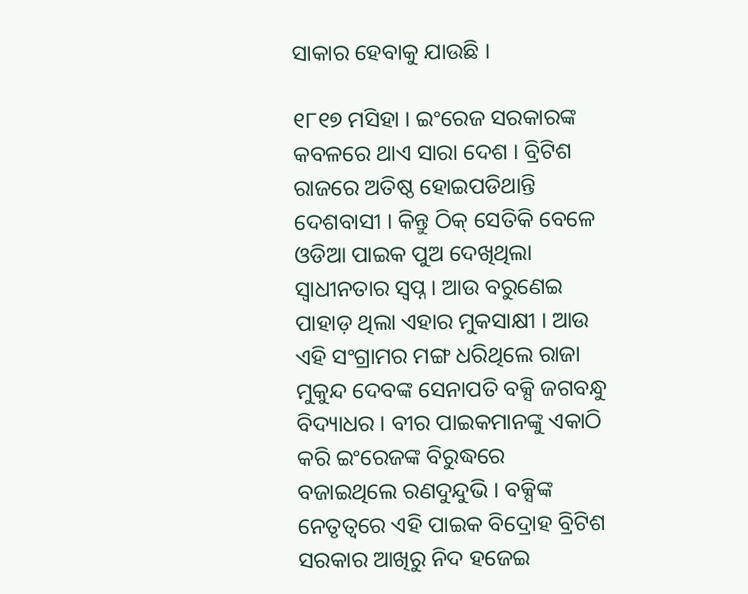ସାକାର ହେବାକୁ ଯାଉଛି ।

୧୮୧୭ ମସିହା । ଇଂରେଜ ସରକାରଙ୍କ କବଳରେ ଥାଏ ସାରା ଦେଶ । ବ୍ରିଟିଶ ରାଜରେ ଅତିଷ୍ଠ ହୋଇପଡିଥାନ୍ତି ଦେଶବାସୀ । କିନ୍ତୁ ଠିକ୍ ସେତିକି ବେଳେ ଓଡିଆ ପାଇକ ପୁଅ ଦେଖିଥିଲା ସ୍ୱାଧୀନତାର ସ୍ୱପ୍ନ । ଆଉ ବରୁଣେଇ ପାହାଡ଼ ଥିଲା ଏହାର ମୁକସାକ୍ଷୀ । ଆଉ ଏହି ସଂଗ୍ରାମର ମଙ୍ଗ ଧରିଥିଲେ ରାଜା ମୁକୁନ୍ଦ ଦେବଙ୍କ ସେନାପତି ବକ୍ସି ଜଗବନ୍ଧୁ ବିଦ୍ୟାଧର । ବୀର ପାଇକମାନଙ୍କୁ ଏକାଠି କରି ଇଂରେଜଙ୍କ ବିରୁଦ୍ଧରେ ବଜାଇଥିଲେ ରଣଦୁନ୍ଦୁଭି । ବକ୍ସିଙ୍କ ନେତୃତ୍ୱରେ ଏହି ପାଇକ ବିଦ୍ରୋହ ବ୍ରିଟିଶ ସରକାର ଆଖିରୁ ନିଦ ହଜେଇ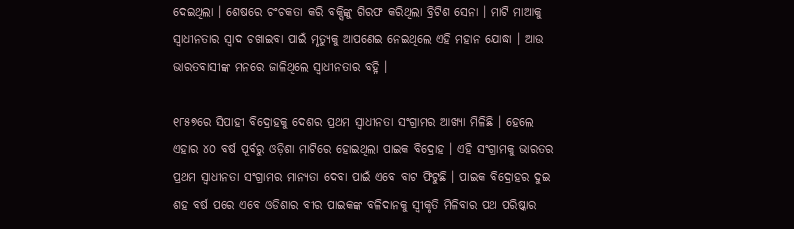ଦେଇଥିଲା । ଶେଷରେ ଚଂଚକତା କରି ବକ୍ସିଙ୍କୁ ଗିରଫ କରିଥିଲା ବ୍ରିଟିଶ ସେନା । ମାଟି ମାଆକୁ ସ୍ୱାଧୀନତାର ସ୍ୱାଦ ଚଖାଇବା ପାଇଁ ମୃତ୍ୟୁକୁ ଆପଣେଇ ନେଇଥିଲେ ଏହି ମହାନ ଯୋଦ୍ଧା । ଆଉ ଭାରତବାସୀଙ୍କ ମନରେ ଜାଳିଥିଲେ ସ୍ୱାଧୀନତାର ବହ୍ନି ।

୧୮୫୭ରେ ସିପାହୀ ବିଦ୍ରୋହକୁ ଦେଶର ପ୍ରଥମ ସ୍ୱାଧୀନତା ସଂଗ୍ରାମର ଆଖ୍ୟା ମିଳିଛି । ହେଲେ ଏହାର ୪୦ ବର୍ଷ ପୂର୍ବରୁ ଓଡ଼ିଶା ମାଟିରେ ହୋଇଥିଲା ପାଇକ ବିଦ୍ରୋହ । ଏହି ସଂଗ୍ରାମକୁ ଭାରତର ପ୍ରଥମ ସ୍ୱାଧୀନତା ସଂଗ୍ରାମର ମାନ୍ୟତା ଦେବା ପାଇଁ ଏବେ ବାଟ ଫିଟୁଛି । ପାଇକ ବିଦ୍ରୋହର ଦୁଇ ଶହ ବର୍ଷ ପରେ ଏବେ ଓଡିଶାର ବୀର ପାଇକଙ୍କ ବଳିଦାନକୁ ସ୍ୱୀକୃତି ମିଳିବାର ପଥ ପରିଷ୍କାର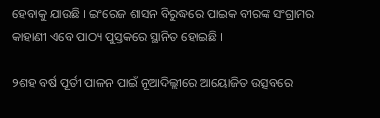ହେବାକୁ ଯାଉଛି । ଇଂରେଜ ଶାସନ ବିରୁଦ୍ଧରେ ପାଇକ ବୀରଙ୍କ ସଂଗ୍ରାମର କାହାଣୀ ଏବେ ପାଠ୍ୟ ପୁସ୍ତକରେ ସ୍ଥାନିତ ହୋଇଛି ।

୨ଶହ ବର୍ଷ ପୂର୍ତୀ ପାଳନ ପାଇଁ ନୂଆଦିଲ୍ଲୀରେ ଆୟୋଜିତ ଉତ୍ସବରେ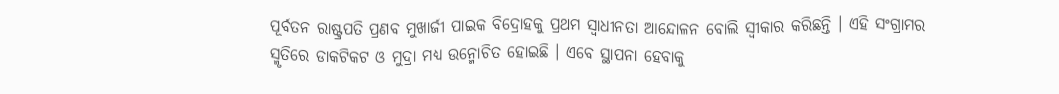ପୂର୍ବତନ ରାଷ୍ଟ୍ରପତି ପ୍ରଣବ ମୁଖାର୍ଜୀ ପାଇକ ବିଦ୍ରୋହକୁ ପ୍ରଥମ ସ୍ୱାଧୀନତା ଆନ୍ଦୋଳନ ବୋଲି ସ୍ୱୀକାର କରିଛନ୍ତି । ଏହି ସଂଗ୍ରାମର ସ୍ମୃତିରେ ଡାକଟିକଟ ଓ ମୁଦ୍ରା ମଧ୍ୟ ଉନ୍ମୋଚିତ ହୋଇଛି । ଏବେ ସ୍ଥାପନା ହେବାକୁ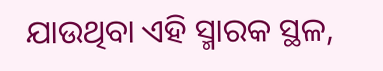ଯାଉଥିବା ଏହି ସ୍ମାରକ ସ୍ଥଳ,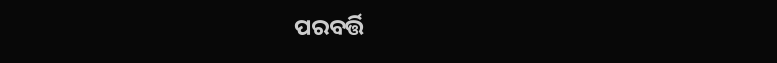ପରବର୍ତ୍ତି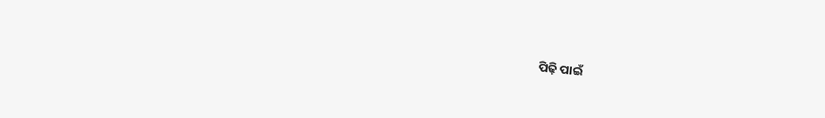ପିଢ଼ି ପାଇଁ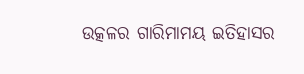ଉତ୍କଳର ଗାରିମାମୟ ଇତିହାସର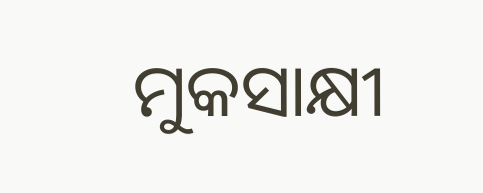ମୁକସାକ୍ଷୀ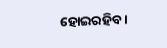ହୋଇରହିବ ।